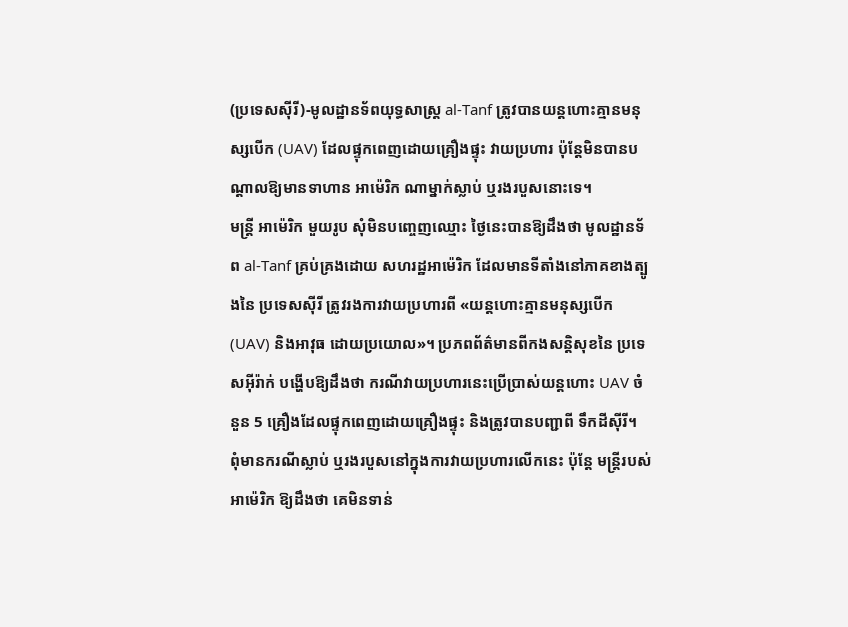(ប្រទេសស៊ីរី)-មូលដ្ឋានទ័ពយុទ្ធសាស្ត្រ al-Tanf ត្រូវបានយន្តហោះគ្មានមនុស្សបើក (UAV) ដែលផ្ទុកពេញដោយគ្រឿងផ្ទុះ វាយប្រហារ ប៉ុន្តែមិនបានបណ្ដាលឱ្យមានទាហាន អាម៉េរិក ណាម្នាក់ស្លាប់ ឬរងរបួសនោះទេ។
មន្ត្រី អាម៉េរិក មួយរូប សុំមិនបញ្ចេញឈ្មោះ ថ្ងៃនេះបានឱ្យដឹងថា មូលដ្ឋានទ័ព al-Tanf គ្រប់គ្រងដោយ សហរដ្ឋអាម៉េរិក ដែលមានទីតាំងនៅភាគខាងត្បូងនៃ ប្រទេសស៊ីរី ត្រូវរងការវាយប្រហារពី «យន្តហោះគ្មានមនុស្សបើក (UAV) និងអាវុធ ដោយប្រយោល»។ ប្រភពព័ត៌មានពីកងសន្តិសុខនៃ ប្រទេសអ៊ីរ៉ាក់ បង្ហើបឱ្យដឹងថា ករណីវាយប្រហារនេះប្រើប្រាស់យន្តហោះ UAV ចំនួន 5 គ្រឿងដែលផ្ទុកពេញដោយគ្រឿងផ្ទុះ និងត្រូវបានបញ្ជាពី ទឹកដីស៊ីរី។
ពុំមានករណីស្លាប់ ឬរងរបួសនៅក្នុងការវាយប្រហារលើកនេះ ប៉ុន្តែ មន្ត្រីរបស់ អាម៉េរិក ឱ្យដឹងថា គេមិនទាន់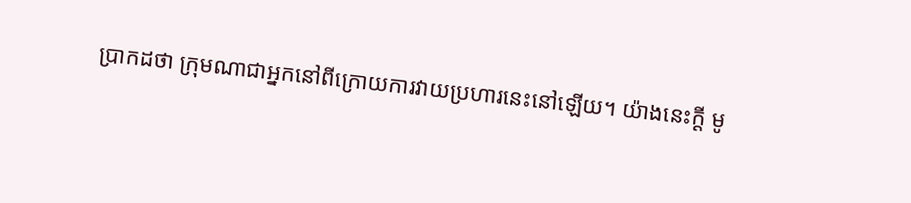ប្រាកដថា ក្រុមណាជាអ្នកនៅពីក្រោយការវាយប្រហារនេះនៅឡើយ។ យ៉ាងនេះក្ដី មូ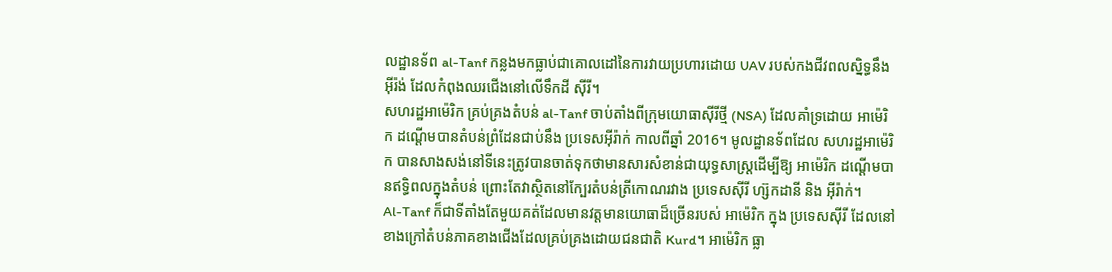លដ្ឋានទ័ព al-Tanf កន្លងមកធ្លាប់ជាគោលដៅនៃការវាយប្រហារដោយ UAV របស់កងជីវពលស្និទ្ធនឹង អ៊ីរ៉ង់ ដែលកំពុងឈរជើងនៅលើទឹកដី ស៊ីរី។
សហរដ្ឋអាម៉េរិក គ្រប់គ្រងតំបន់ al-Tanf ចាប់តាំងពីក្រុមយោធាស៊ីរីថ្មី (NSA) ដែលគាំទ្រដោយ អាម៉េរិក ដណ្ដើមបានតំបន់ព្រំដែនជាប់នឹង ប្រទេសអ៊ីរ៉ាក់ កាលពីឆ្នាំ 2016។ មូលដ្ឋានទ័ពដែល សហរដ្ឋអាម៉េរិក បានសាងសង់នៅទីនេះត្រូវបានចាត់ទុកថាមានសារសំខាន់ជាយុទ្ធសាស្ត្រដើម្បីឱ្យ អាម៉េរិក ដណ្ដើមបានឥទ្ធិពលក្នុងតំបន់ ព្រោះតែវាស្ថិតនៅក្បែរតំបន់ត្រីកោណរវាង ប្រទេសស៊ីរី ហ្ស៊កដានី និង អ៊ីរ៉ាក់។
Al-Tanf ក៏ជាទីតាំងតែមួយគត់ដែលមានវត្តមានយោធាដ៏ច្រើនរបស់ អាម៉េរិក ក្នុង ប្រទេសស៊ីរី ដែលនៅខាងក្រៅតំបន់ភាគខាងជើងដែលគ្រប់គ្រងដោយជនជាតិ Kurd។ អាម៉េរិក ធ្លា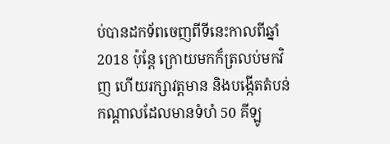ប់បានដកទ័ពចេញពីទីនេះកាលពីឆ្នាំ 2018 ប៉ុន្តែ ក្រោយមកក៏ត្រលប់មកវិញ ហើយរក្សាវត្តមាន និងបង្កើតតំបន់កណ្ដាលដែលមានទំហំ 50 គីឡូ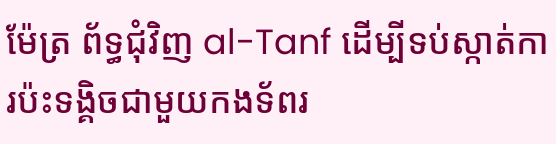ម៉ែត្រ ព័ទ្ធជុំវិញ al-Tanf ដើម្បីទប់ស្កាត់ការប៉ះទង្គិចជាមួយកងទ័ពរ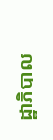ដ្ឋាភិបាល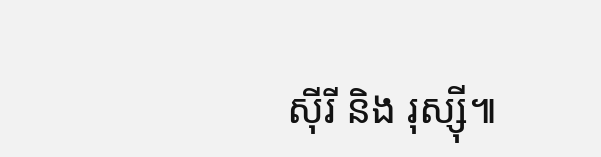ស៊ីរី និង រុស្ស៊ី៕